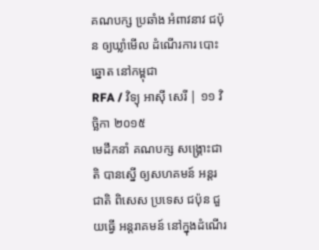គណបក្ស ប្រឆាំង អំពាវនាវ ជប៉ុន ឲ្យឃ្លាំមើល ដំណើរការ បោះឆ្នោត នៅកម្ពុជា
RFA / វិទ្យុ អាស៊ី សេរី | ១១ វិច្ឆិកា ២០១៥
មេដឹកនាំ គណបក្ស សង្គ្រោះជាតិ បានស្នើ ឲ្យសហគមន៍ អន្តរជាតិ ពិសេស ប្រទេស ជប៉ុន ជួយធ្វើ អន្តរាគមន៍ នៅក្នុងដំណើរ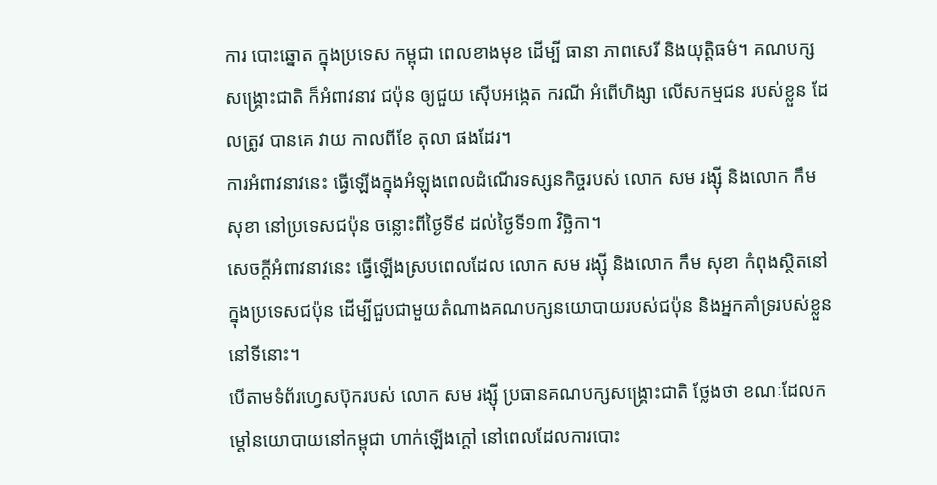ការ បោះឆ្នោត ក្នុងប្រទេស កម្ពុជា ពេលខាងមុខ ដើម្បី ធានា ភាពសេរី និងយុត្តិធម៌។ គណបក្ស សង្គ្រោះជាតិ ក៏អំពាវនាវ ជប៉ុន ឲ្យជួយ ស៊ើបអង្កេត ករណី អំពើហិង្សា លើសកម្មជន របស់ខ្លួន ដែលត្រូវ បានគេ វាយ កាលពីខែ តុលា ផងដែរ។
ការអំពាវនាវនេះ ធ្វើឡើងក្នុងអំឡុងពេលដំណើរទស្សនកិច្ចរបស់ លោក សម រង្ស៊ី និងលោក កឹម សុខា នៅប្រទេសជប៉ុន ចន្លោះពីថ្ងៃទី៩ ដល់ថ្ងៃទី១៣ វិច្ឆិកា។
សេចក្ដីអំពាវនាវនេះ ធ្វើឡើងស្របពេលដែល លោក សម រង្ស៊ី និងលោក កឹម សុខា កំពុងស្ថិតនៅក្នុងប្រទេសជប៉ុន ដើម្បីជួបជាមួយតំណាងគណបក្សនយោបាយរបស់ជប៉ុន និងអ្នកគាំទ្ររបស់ខ្លួននៅទីនោះ។
បើតាមទំព័រហ្វេសប៊ុករបស់ លោក សម រង្ស៊ី ប្រធានគណបក្សសង្គ្រោះជាតិ ថ្លែងថា ខណៈដែលកម្ដៅនយោបាយនៅកម្ពុជា ហាក់ឡើងក្ដៅ នៅពេលដែលការបោះ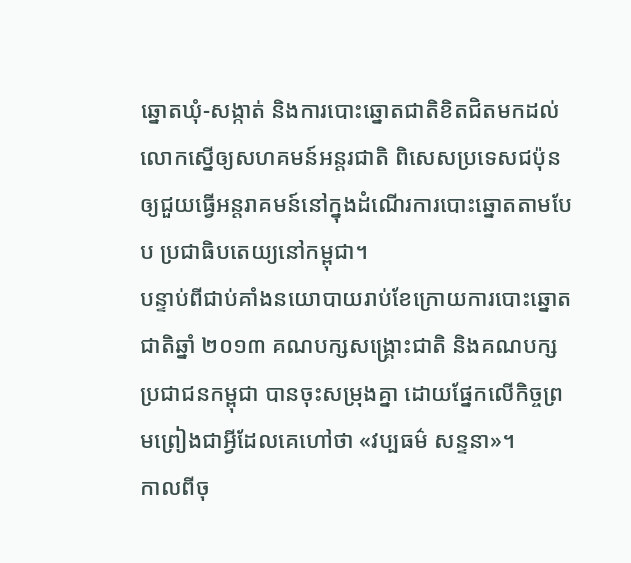ឆ្នោតឃុំ-សង្កាត់ និងការបោះឆ្នោតជាតិខិតជិតមកដល់ លោកស្នើឲ្យសហគមន៍អន្តរជាតិ ពិសេសប្រទេសជប៉ុន ឲ្យជួយធ្វើអន្តរាគមន៍នៅក្នុងដំណើរការបោះឆ្នោតតាមបែប ប្រជាធិបតេយ្យនៅកម្ពុជា។
បន្ទាប់ពីជាប់គាំងនយោបាយរាប់ខែក្រោយការបោះឆ្នោតជាតិឆ្នាំ ២០១៣ គណបក្សសង្គ្រោះជាតិ និងគណបក្សប្រជាជនកម្ពុជា បានចុះសម្រុងគ្នា ដោយផ្នែកលើកិច្ចព្រមព្រៀងជាអ្វីដែលគេហៅថា «វប្បធម៌ សន្ទនា»។
កាលពីចុ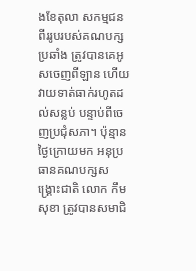ងខែតុលា សកម្មជនពីររូបរបស់គណបក្សប្រឆាំង ត្រូវបានគេអូសចេញពីឡាន ហើយវាយទាត់ធាក់រហូតដល់សន្លប់ បន្ទាប់ពីចេញប្រជុំសភា។ ប៉ុន្មានថ្ងៃក្រោយមក អនុប្រធានគណបក្សសង្គ្រោះជាតិ លោក កឹម សុខា ត្រូវបានសមាជិ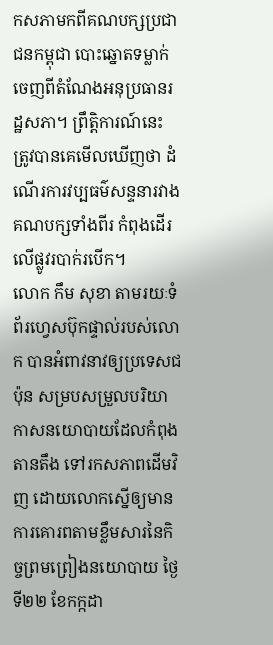កសភាមកពីគណបក្សប្រជាជនកម្ពុជា បោះឆ្នោតទម្លាក់ចេញពីតំណែងអនុប្រធានរដ្ឋសភា។ ព្រឹត្តិការណ៍នេះ ត្រូវបានគេមើលឃើញថា ដំណើរការវប្បធម៌សន្ទនារវាងគណបក្សទាំងពីរ កំពុងដើរលើផ្លូវរបាក់របើក។
លោក កឹម សុខា តាមរយៈទំព័រហ្វេសប៊ុកផ្ទាល់របស់លោក បានអំពាវនាវឲ្យប្រទេសជប៉ុន សម្របសម្រួលបរិយាកាសនយោបាយដែលកំពុងតានតឹង ទៅរកសភាពដើមវិញ ដោយលោកស្នើឲ្យមានការគោរពតាមខ្លឹមសារនៃកិច្ចព្រមព្រៀងនយោបាយ ថ្ងៃទី២២ ខែកក្កដា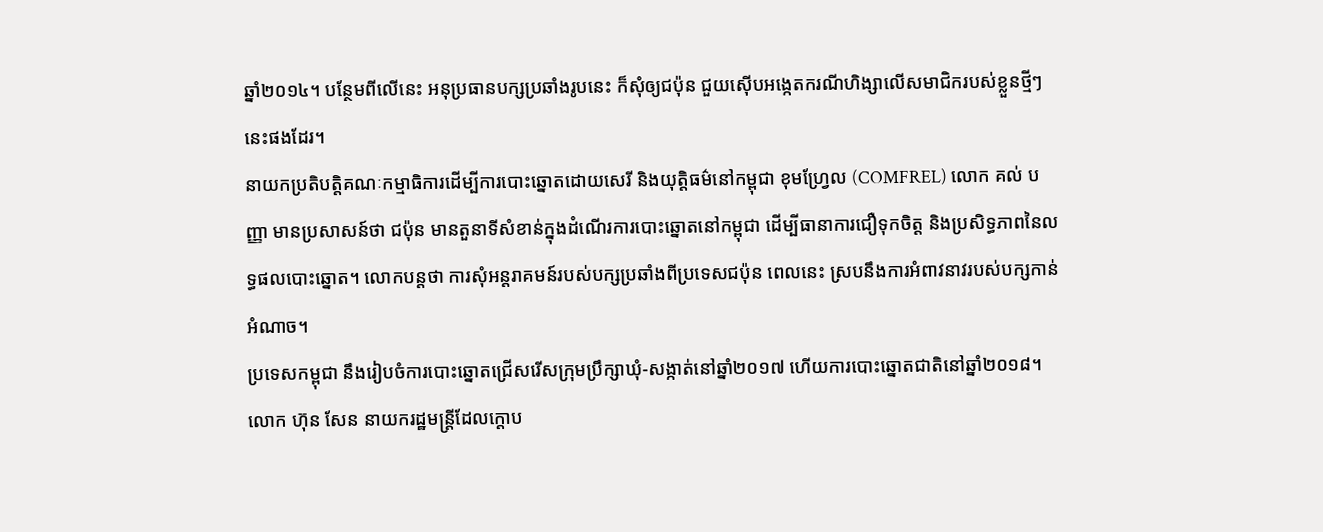ឆ្នាំ២០១៤។ បន្ថែមពីលើនេះ អនុប្រធានបក្សប្រឆាំងរូបនេះ ក៏សុំឲ្យជប៉ុន ជួយស៊ើបអង្កេតករណីហិង្សាលើសមាជិករបស់ខ្លួនថ្មីៗនេះផងដែរ។
នាយកប្រតិបត្តិគណៈកម្មាធិការដើម្បីការបោះឆ្នោតដោយសេរី និងយុត្តិធម៌នៅកម្ពុជា ខុមហ្វ្រែល (COMFREL) លោក គល់ បញ្ញា មានប្រសាសន៍ថា ជប៉ុន មានតួនាទីសំខាន់ក្នុងដំណើរការបោះឆ្នោតនៅកម្ពុជា ដើម្បីធានាការជឿទុកចិត្ត និងប្រសិទ្ធភាពនៃលទ្ធផលបោះឆ្នោត។ លោកបន្តថា ការសុំអន្តរាគមន៍របស់បក្សប្រឆាំងពីប្រទេសជប៉ុន ពេលនេះ ស្របនឹងការអំពាវនាវរបស់បក្សកាន់អំណាច។
ប្រទេសកម្ពុជា នឹងរៀបចំការបោះឆ្នោតជ្រើសរើសក្រុមប្រឹក្សាឃុំ-សង្កាត់នៅឆ្នាំ២០១៧ ហើយការបោះឆ្នោតជាតិនៅឆ្នាំ២០១៨។
លោក ហ៊ុន សែន នាយករដ្ឋមន្ត្រីដែលក្ដោប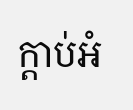ក្ដាប់អំ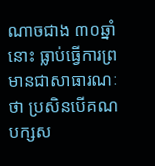ណាចជាង ៣០ឆ្នាំនោះ ធ្លាប់ធ្វើការព្រមានជាសាធារណៈថា ប្រសិនបើគណបក្សស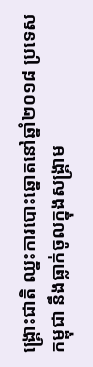ង្គ្រោះជាតិ ឈ្នះការបោះឆ្នោតនៅឆ្នាំ២០១៨ ប្រទេសកម្ពុជា នឹងធ្លាក់ចូលក្នុងសង្គ្រាម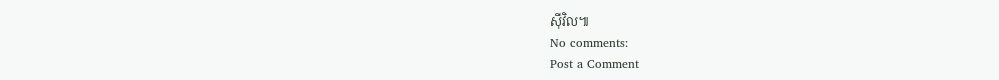ស៊ីវិល៕
No comments:
Post a Comment